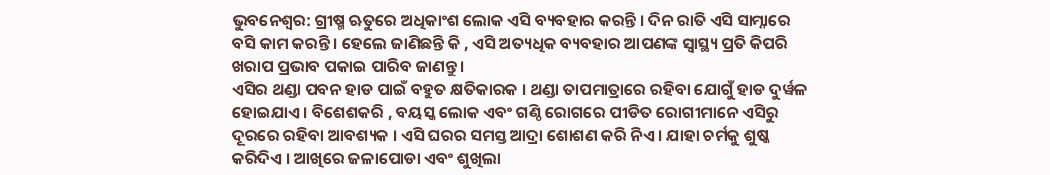ଭୁବନେଶ୍ୱର: ଗ୍ରୀଷ୍ମ ଋତୁରେ ଅଧିକାଂଶ ଲୋକ ଏସି ବ୍ୟବହାର କରନ୍ତି । ଦିନ ରାତି ଏସି ସାମ୍ନାରେ ବସି କାମ କରନ୍ତି । ହେଲେ ଜାଣିଛନ୍ତି କି , ଏସି ଅତ୍ୟଧିକ ବ୍ୟବହାର ଆପଣଙ୍କ ସ୍ୱାସ୍ଥ୍ୟ ପ୍ରତି କିପରି ଖରାପ ପ୍ରଭାବ ପକାଇ ପାରିବ ଜାଣନ୍ତୁ ।
ଏସିର ଥଣ୍ଡା ପବନ ହାଡ ପାଇଁ ବହୁତ କ୍ଷତିକାରକ । ଥଣ୍ଡା ତାପମାତ୍ରାରେ ରହିବା ଯୋଗୁଁ ହାଡ ଦୁର୍ୱଳ ହୋଇଯାଏ । ବିଶେଶକରି , ବୟସ୍କ ଲୋକ ଏବଂ ଗଣ୍ଠି ରୋଗରେ ପୀଡିତ ରୋଗୀମାନେ ଏସିରୁ ଦୂରରେ ରହିବା ଆବଶ୍ୟକ । ଏସି ଘରର ସମସ୍ତ ଆଦ୍ରା ଶୋଶଣ କରି ନିଏ । ଯାହା ଚର୍ମକୁ ଶୁଷ୍କ କରିଦିଏ । ଆଖିରେ ଜଳାପୋଡା ଏବଂ ଶୁଖିଲା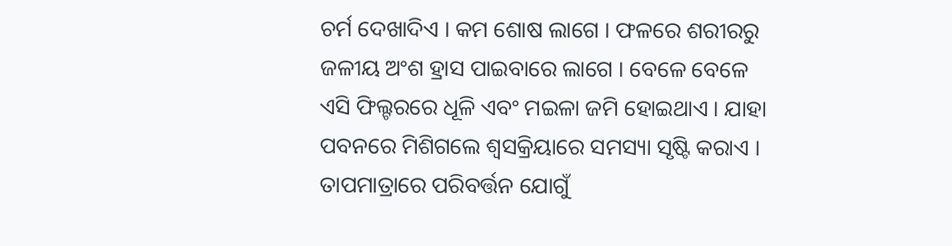ଚର୍ମ ଦେଖାଦିଏ । କମ ଶୋଷ ଲାଗେ । ଫଳରେ ଶରୀରରୁ ଜଳୀୟ ଅଂଶ ହ୍ରାସ ପାଇବାରେ ଲାଗେ । ବେଳେ ବେଳେ ଏସି ଫିଲ୍ଟରରେ ଧୂଳି ଏବଂ ମଇଳା ଜମି ହୋଇଥାଏ । ଯାହା ପବନରେ ମିଶିଗଲେ ଶ୍ୱସକ୍ରିୟାରେ ସମସ୍ୟା ସୃଷ୍ଟି କରାଏ । ତାପମାତ୍ରାରେ ପରିବର୍ତ୍ତନ ଯୋଗୁଁ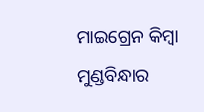ମାଇଗ୍ରେନ କିମ୍ବା ମୁଣ୍ଡବିନ୍ଧାର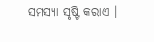ସମସ୍ୟା ସୃଷ୍ଟି କରାଏ ।